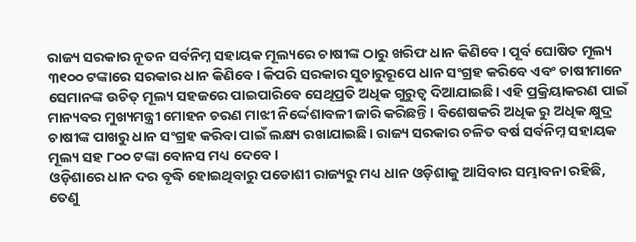ରାଜ୍ୟ ସରକାର ନୂତନ ସର୍ବନିମ୍ନ ସହାୟକ ମୂଲ୍ୟରେ ଚାଷୀଙ୍କ ଠାରୁ ଖରିଫ ଧାନ କିଣିବେ। ପୂର୍ବ ଘୋଷିତ ମୂଲ୍ୟ ୩୧୦୦ ଟଙ୍କାରେ ସରକାର ଧାନ କିଣିବେ। କିପରି ସରକାର ସୁଚାରୁରୂପେ ଧାନ ସଂଗ୍ରହ କରିବେ ଏବଂ ଚାଷୀମାନେ ସେମାନଙ୍କ ଉଚିତ୍ ମୂଲ୍ୟ ସହଜରେ ପାଇପାରିବେ ସେଥିପ୍ରତି ଅଧିକ ଗୁରୁତ୍ବ ଦିଆଯାଇଛି। ଏହି ପ୍ରକ୍ରିୟାକରଣ ପାଇଁ ମାନ୍ୟବର ମୁଖ୍ୟମନ୍ତ୍ରୀ ମୋହନ ଚରଣ ମାଝୀ ନିର୍ଦ୍ଦେଶାବଳୀ ଜାରି କରିଛନ୍ତି। ବିଶେଷକରି ଅଧିକ ରୁ ଅଧିକ କ୍ଷୁଦ୍ର ଚାଷୀଙ୍କ ପାଖରୁ ଧାନ ସଂଗ୍ରହ କରିବା ପାଇଁ ଲକ୍ଷ୍ୟ ରଖାଯାଇଛି। ରାଜ୍ୟ ସରକାର ଚଳିତ ବର୍ଷ ସର୍ବନିମ୍ନ ସହାୟକ ମୂଲ୍ୟ ସହ ୮୦୦ ଟଙ୍କା ବୋନସ ମଧ୍ୟ ଦେବେ।
ଓଡ଼ିଶାରେ ଧାନ ଦର ବୃଦ୍ଧି ହୋଇଥିବାରୁ ପଡୋଶୀ ରାଜ୍ୟରୁ ମଧ୍ୟ ଧାନ ଓଡ଼ିଶାକୁ ଆସିବାର ସମ୍ଭାବନା ରହିଛି, ତେଣୁ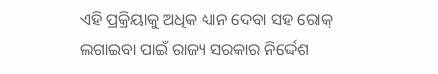ଏହି ପ୍ରକ୍ରିୟାକୁ ଅଧିକ ଧ୍ୟାନ ଦେବା ସହ ରୋକ୍ ଲଗାଇବା ପାଇଁ ରାଜ୍ୟ ସରକାର ନିର୍ଦ୍ଦେଶ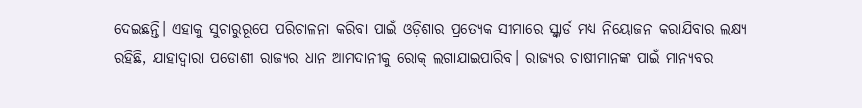ଦେଇଛନ୍ତି। ଏହାକୁ ସୁଚାରୁରୂପେ ପରିଚାଳନା କରିବା ପାଇଁ ଓଡ଼ିଶାର ପ୍ରତ୍ୟେକ ସୀମାରେ ସ୍କ୍ୱାର୍ଡ ମଧ୍ୟ ନିୟୋଜନ କରାଯିବାର ଲକ୍ଷ୍ୟ ରହିଛି, ଯାହାଦ୍ଵାରା ପଡୋଶୀ ରାଜ୍ୟର ଧାନ ଆମଦାନୀକୁ ରୋକ୍ ଲଗାଯାଇପାରିବ। ରାଜ୍ୟର ଚାଷୀମାନଙ୍କ ପାଇଁ ମାନ୍ୟବର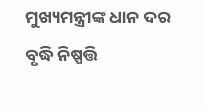ମୁଖ୍ୟମନ୍ତ୍ରୀଙ୍କ ଧାନ ଦର ବୃଦ୍ଧି ନିଷ୍ପତ୍ତି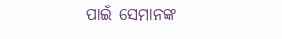ପାଇଁ ସେମାନଙ୍କ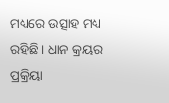ମଧ୍ୟରେ ଉତ୍ସାହ ମଧ୍ୟ ରହିଛି। ଧାନ କ୍ରୟର ପ୍ରକ୍ରିୟା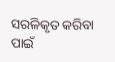ସରଳିକୃତ କରିବା ପାଇଁ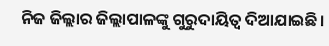ନିଜ ଜିଲ୍ଲାର ଜିଲ୍ଲାପାଳଙ୍କୁ ଗୁରୁଦାୟିତ୍ଵ ଦିଆଯାଇଛି।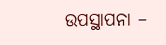ଉପସ୍ଥାପନା –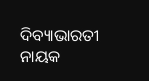ଦିବ୍ୟାଭାରତୀ ନାୟକ